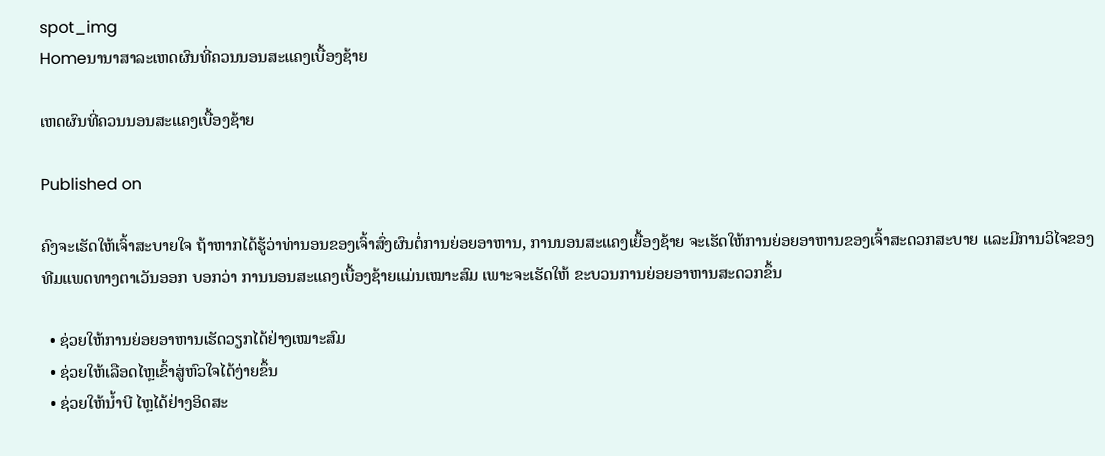spot_img
Homeນານາສາລະເຫດຜົນທີ່ຄວນນອນສະແຄງເບື້ອງຊ້າຍ

ເຫດຜົນທີ່ຄວນນອນສະແຄງເບື້ອງຊ້າຍ

Published on

ຄົງຈະເຮັດໃຫ້ເຈົ້າສະບາຍໃຈ ຖ້າຫາກໄດ້ຮູ້ວ່າທ່ານອນຂອງເຈົ້າສົ່ງຜົນຕໍ່ການຍ່ອຍອາຫານ, ການນອນສະແຄງເຍື້ອງຊ້າຍ ຈະເຮັດໃຫ້ການຍ່ອຍອາຫານຂອງເຈົ້າສະດວກສະບາຍ ແລະມີການວິໄຈຂອງທີມແພດທາງຕາເວັນອອກ ບອກວ່າ ການນອນສະແຄງເບື້ອງຊ້າຍແມ່ນເໝາະສົມ ເພາະຈະເຮັດໃຫ້ ຂະບວນການຍ່ອຍອາຫານສະດວກຂຶ້ນ

  • ຊ່ວຍໃຫ້ການຍ່ອຍອາຫານເຮັດວຽກໄດ້ຢ່າງເໝາະສົມ
  • ຊ່ວຍໃຫ້ເລືອດໄຫຼເຂົ້າສູ່ຫົວໃຈໄດ້ງ່າຍຂຶ້ນ
  • ຊ່ວຍໃຫ້ນໍ້າບີ ໄຫຼໄດ້ຢ່າງອິດສະ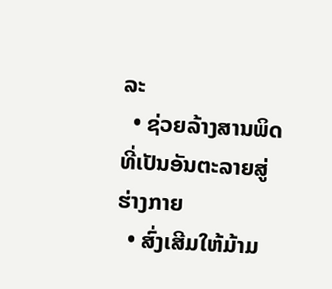ລະ
  • ຊ່ວຍລ້າງສານພິດທີ່ເປັນອັນຕະລາຍສູ່ຮ່າງກາຍ
  • ສົ່ງເສີມໃຫ້ມ້າມ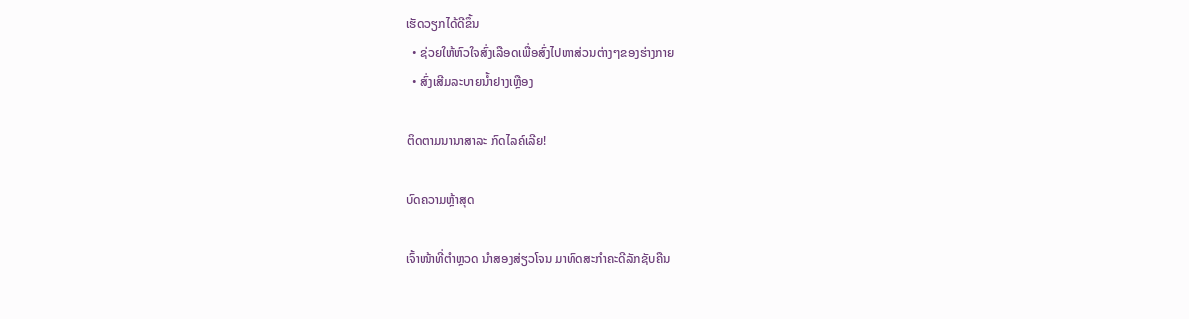ເຮັດວຽກໄດ້ດີຂຶ້ນ
  • ຊ່ວຍໃຫ້ຫົວໃຈສົ່ງເລືອດເພື່ອສົ່ງໄປຫາສ່ວນຕ່າງໆຂອງຮ່າງກາຍ
  • ສົ່ງເສີມລະບາຍນໍ້າຢາງເຫຼືອງ

ຕິດຕາມນານາສາລະ ກົດໄລຄ໌ເລີຍ!

ບົດຄວາມຫຼ້າສຸດ

ເຈົ້າໜ້າທີ່ຕຳຫຼວດ ນຳສອງສ່ຽວໂຈນ ມາທົດສະກຳຄະດີລັກຊັບຄືນ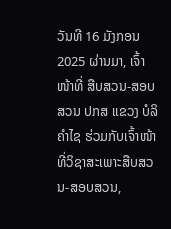ວັນທີ 16 ມັງກອນ 2025 ຜ່ານມາ, ເຈົ້າໜ້າທີ່ ສືບສວນ-ສອບສວນ ປກສ ແຂວງ ບໍລິຄຳໄຊ ຮ່ວມກັບເຈົ້າໜ້າທີ່ວິຊາສະເພາະສືບສວນ-ສອບສວນ,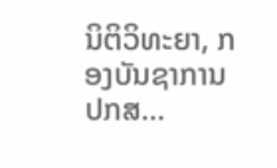ນິຕິວິທະຍາ, ກອງບັນຊາການ ປກສ...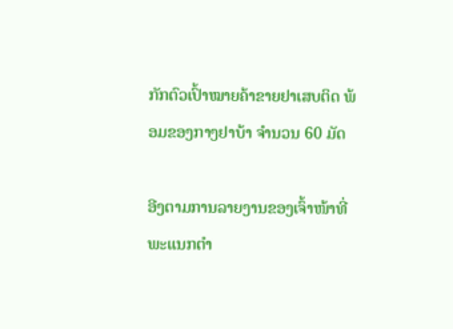ກັກຕົວເປົ້າໝາຍຄ້າຂາຍຢາເສບຕິດ ພ້ອມຂອງກາງຢາບ້າ ຈຳນວນ 60 ມັດ

ອີງຕາມການລາຍງານຂອງເຈົ້າໜ້າທີ່ພະແນກຕຳ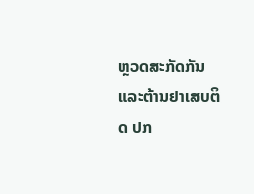ຫຼວດສະກັດກັນແລະຕ້ານຢາເສບຕິດ ປກ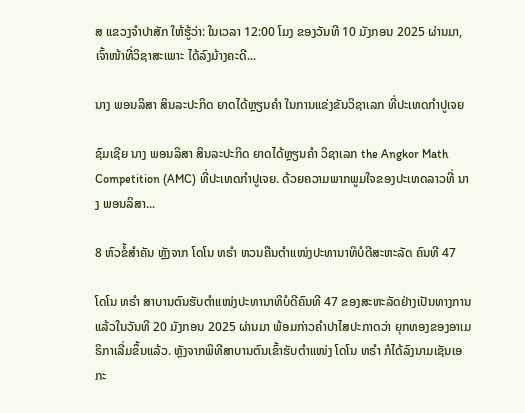ສ ແຂວງຈຳປາສັກ ໃຫ້ຮູ້ວ່າ: ໃນເວລາ 12:00 ໂມງ ຂອງວັນທີ 10 ມັງກອນ 2025 ຜ່ານມາ, ເຈົ້າໜ້າທີ່ວິຊາສະເພາະ ໄດ້ລົງມ້າງຄະດີ...

ນາງ ພອນລິສາ ສິນລະປະກິດ ຍາດໄດ້ຫຼຽນຄໍາ ໃນການແຂ່ງຂັນວິຊາເລກ ທີ່ປະເທດກໍາປູເຈຍ

ຊົມເຊີຍ ນາງ ພອນລິສາ ສິນລະປະກິດ ຍາດໄດ້ຫຼຽນຄໍາ ວິຊາເລກ the Angkor Math Competition (AMC) ທີ່ປະເທດກໍາປູເຈຍ. ດ້ວຍຄວາມພາກພູມໃຈຂອງປະເທດລາວທີ່ ນາງ ພອນລິສາ...

8 ຫົວຂໍ້ສຳຄັນ ຫຼັງຈາກ ໂດໂນ ທຣຳ ຫວນຄືນຕຳແໜ່ງປະທານາທິບໍດີສະຫະລັດ ຄົນທີ 47

ໂດໂນ ທຣຳ ສາບານຕົນຮັບຕຳແໜ່ງປະທານາທິບໍດີຄົນທີ 47 ຂອງສະຫະລັດຢ່າງເປັນທາງການແລ້ວໃນວັນທີ 20 ມັງກອນ 2025 ຜ່ານມາ ພ້ອມກ່າວຄຳປາໄສປະກາດວ່າ ຍຸກທອງຂອງອາເມຣິກາເລີ່ມຂຶ້ນແລ້ວ. ຫຼັງຈາກພິທີສາບານຕົນເຂົ້າຮັບຕຳແໜ່ງ ໂດໂນ ທຣຳ ກໍໄດ້ລົງນາມເຊັນເອກະ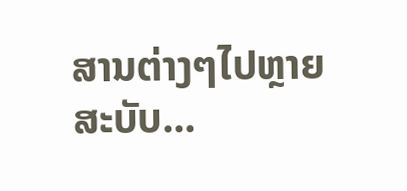ສານຕ່າງໆໄປຫຼາຍສະບັບ...